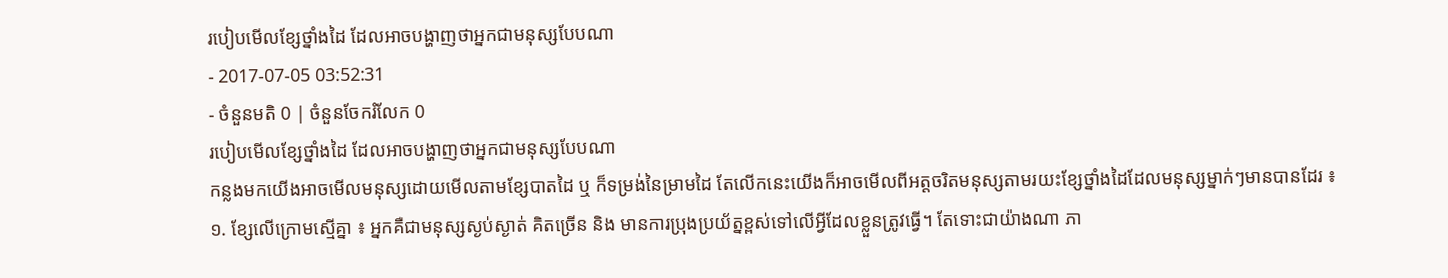របៀបមើលខ្សែថ្នាំងដៃ ដែលអាចបង្ហាញថាអ្នកជាមនុស្សបែបណា
- 2017-07-05 03:52:31
- ចំនួនមតិ 0 | ចំនួនចែករំលែក 0
របៀបមើលខ្សែថ្នាំងដៃ ដែលអាចបង្ហាញថាអ្នកជាមនុស្សបែបណា
កន្លងមកយើងអាចមើលមនុស្សដោយមើលតាមខ្សែបាតដៃ ឬ ក៏ទម្រង់នៃម្រាមដៃ តែលើកនេះយើងក៏អាចមើលពីអត្តចរិតមនុស្សតាមរយះខ្សែថ្នាំងដៃដែលមនុស្សម្នាក់ៗមានបានដែរ ៖
១. ខ្សែលើក្រោមស្មើគ្នា ៖ អ្នកគឺជាមនុស្សស្ងប់ស្ងាត់ គិតច្រើន និង មានការប្រុងប្រយ័ត្នខ្ពស់ទៅលើអ្វីដែលខ្លួនត្រូវធ្វើ។ តែទោះជាយ៉ាងណា ភា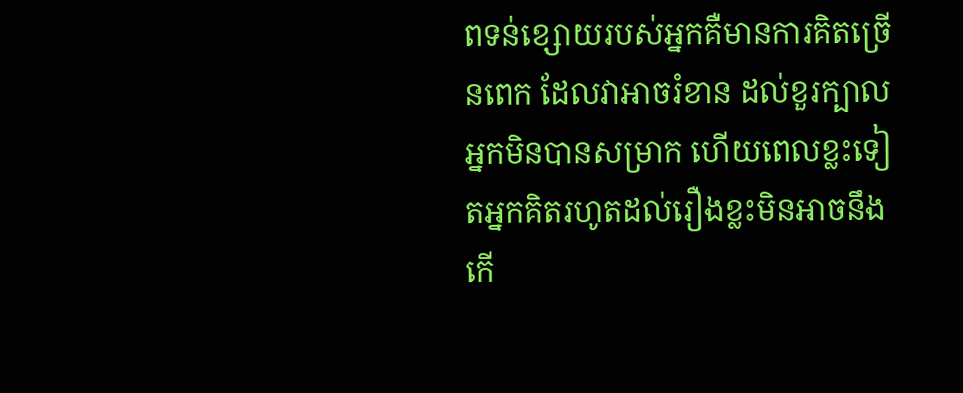ពទន់ខ្សោយរបស់អ្នកគឺមានការគិតច្រើនពេក ដែលវាអាចរំខាន ដល់ខួរក្បាលអ្នកមិនបានសម្រាក ហើយពេលខ្លះទៀតអ្នកគិតរហូតដល់រឿងខ្លះមិនអាចនឹងកើ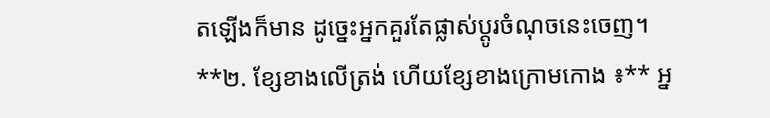តឡើងក៏មាន ដូច្នេះអ្នកគួរតែផ្លាស់ប្ដូរចំណុចនេះចេញ។
**២. ខ្សែខាងលើត្រង់ ហើយខ្សែខាងក្រោមកោង ៖** អ្ន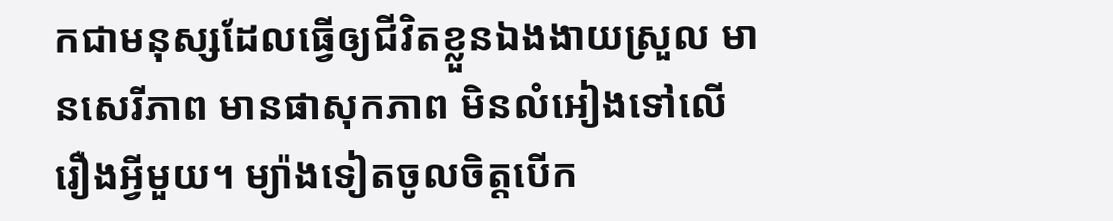កជាមនុស្សដែលធ្វើឲ្យជីវិតខ្លួនឯងងាយស្រួល មានសេរីភាព មានផាសុកភាព មិនលំអៀងទៅលើរឿងអ្វីមួយ។ ម្យ៉ាងទៀតចូលចិត្តបើក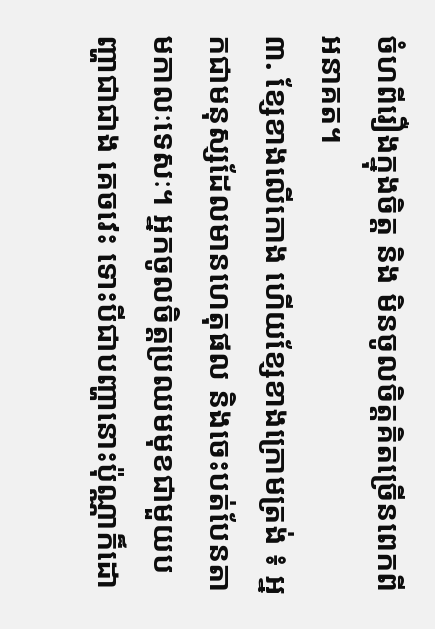ចំហពីរឿងក្នុងចិត្ត និង មិនចូលចិត្តគិតច្រើនពេកពីអនាគត។
៣. ខ្សែខាងលើកោង ហើយខ្សែខាងក្រោមត្រង់ ៖ អ្នកជាមនុស្សដែលមានហេតុផល និងចេះបត់បែនតាមកាលៈទេសៈ។ អ្នកចូលចិត្តប្រឈមមុខជាមួយបញ្ហាជាជាង គេចវេះ ទោះបីជាបញ្ហានោះប៉ុណ្ណាក៏ដោ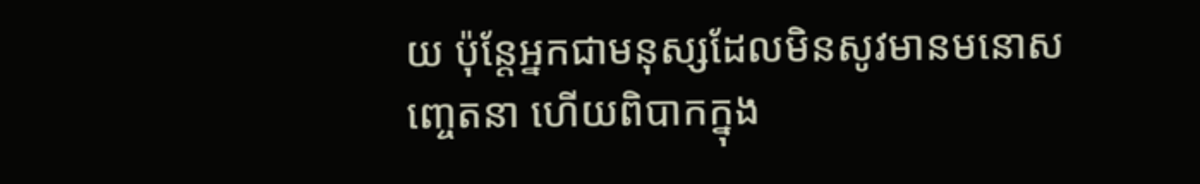យ ប៉ុន្តែអ្នកជាមនុស្សដែលមិនសូវមានមនោសញ្ចេតនា ហើយពិបាកក្នុង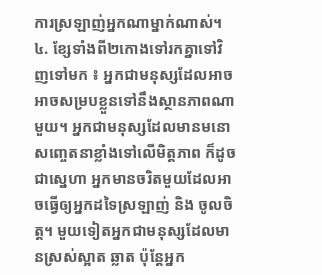ការស្រឡាញ់អ្នកណាម្នាក់ណាស់។
៤. ខ្សែទាំងពី២កោងទៅរកគ្នាទៅវិញទៅមក ៖ អ្នកជាមនុស្សដែលអាចអាចសម្របខ្លួនទៅនឹងស្ថានភាពណាមួយ។ អ្នកជាមនុស្សដែលមានមនោសញ្ចេតនាខ្លាំងទៅលើមិត្តភាព ក៏ដូចជាស្នេហា អ្នកមានចរិតមួយដែលអាចធ្វើឲ្យអ្នកដទៃស្រឡាញ់ និង ចូលចិត្ត។ មួយទៀតអ្នកជាមនុស្សដែលមានស្រស់ស្អាត ឆ្លាត ប៉ុន្តែអ្នក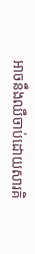អាចនឹងឈឺចាប់ដោយសារគិ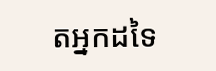តអ្នកដទៃ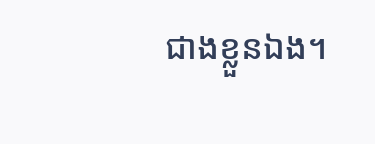ជាងខ្លួនឯង។